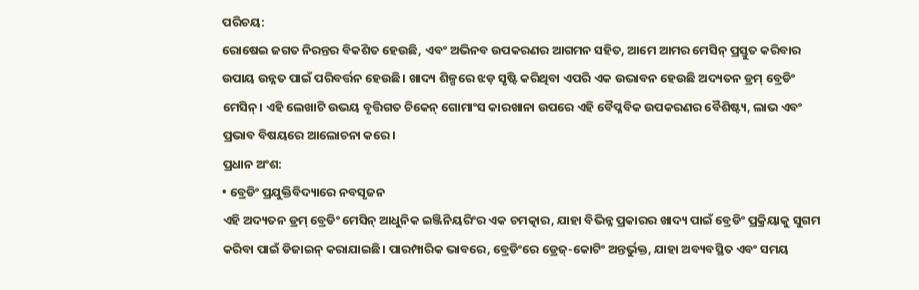ପରିଚୟ:
ରୋଷେଇ ଜଗତ ନିରନ୍ତର ବିକଶିତ ହେଉଛି, ଏବଂ ଅଭିନବ ଉପକରଣର ଆଗମନ ସହିତ, ଆମେ ଆମର ମେସିନ୍ ପ୍ରସ୍ତୁତ କରିବାର ଉପାୟ ଉନ୍ନତ ପାଇଁ ପରିବର୍ତ୍ତନ ହେଉଛି। ଖାଦ୍ୟ ଶିଳ୍ପରେ ଝଡ଼ ସୃଷ୍ଟି କରିଥିବା ଏପରି ଏକ ଉଦ୍ଭାବନ ହେଉଛି ଅଦ୍ୟତନ ଡ୍ରମ୍ ବ୍ରେଡିଂ ମେସିନ୍। ଏହି ଲେଖାଟି ଉଭୟ ବୃତ୍ତିଗତ ଚିକେନ୍ ଗୋମାଂସ କାରଖାନା ଉପରେ ଏହି ବୈପ୍ଳବିକ ଉପକରଣର ବୈଶିଷ୍ଟ୍ୟ, ଲାଭ ଏବଂ ପ୍ରଭାବ ବିଷୟରେ ଆଲୋଚନା କରେ।
ପ୍ରଧାନ ଅଂଶ:
• ବ୍ରେଡିଂ ପ୍ରଯୁକ୍ତିବିଦ୍ୟାରେ ନବସୃଜନ
ଏହି ଅଦ୍ୟତନ ଡ୍ରମ୍ ବ୍ରେଡିଂ ମେସିନ୍ ଆଧୁନିକ ଇଞ୍ଜିନିୟରିଂର ଏକ ଚମତ୍କାର, ଯାହା ବିଭିନ୍ନ ପ୍ରକାରର ଖାଦ୍ୟ ପାଇଁ ବ୍ରେଡିଂ ପ୍ରକ୍ରିୟାକୁ ସୁଗମ କରିବା ପାଇଁ ଡିଜାଇନ୍ କରାଯାଇଛି। ପାରମ୍ପାରିକ ଭାବରେ, ବ୍ରେଡିଂରେ ଡ୍ରେଜ୍-କୋଟିଂ ଅନ୍ତର୍ଭୁକ୍ତ, ଯାହା ଅବ୍ୟବସ୍ଥିତ ଏବଂ ସମୟ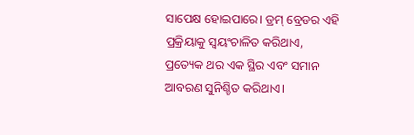ସାପେକ୍ଷ ହୋଇପାରେ। ଡ୍ରମ୍ ବ୍ରେଡର ଏହି ପ୍ରକ୍ରିୟାକୁ ସ୍ୱୟଂଚାଳିତ କରିଥାଏ, ପ୍ରତ୍ୟେକ ଥର ଏକ ସ୍ଥିର ଏବଂ ସମାନ ଆବରଣ ସୁନିଶ୍ଚିତ କରିଥାଏ।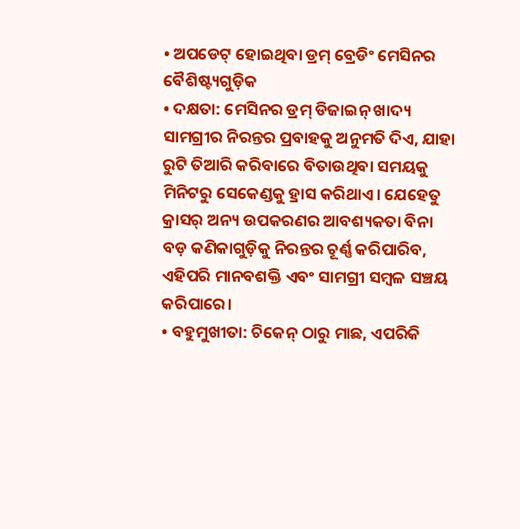• ଅପଡେଟ୍ ହୋଇଥିବା ଡ୍ରମ୍ ବ୍ରେଡିଂ ମେସିନର ବୈଶିଷ୍ଟ୍ୟଗୁଡ଼ିକ
• ଦକ୍ଷତା: ମେସିନର ଡ୍ରମ୍ ଡିଜାଇନ୍ ଖାଦ୍ୟ ସାମଗ୍ରୀର ନିରନ୍ତର ପ୍ରବାହକୁ ଅନୁମତି ଦିଏ, ଯାହା ରୁଟି ତିଆରି କରିବାରେ ବିତାଉଥିବା ସମୟକୁ ମିନିଟରୁ ସେକେଣ୍ଡକୁ ହ୍ରାସ କରିଥାଏ। ଯେହେତୁ କ୍ରାସର୍ ଅନ୍ୟ ଉପକରଣର ଆବଶ୍ୟକତା ବିନା ବଡ଼ କଣିକାଗୁଡ଼ିକୁ ନିରନ୍ତର ଚୂର୍ଣ୍ଣ କରିପାରିବ, ଏହିପରି ମାନବଶକ୍ତି ଏବଂ ସାମଗ୍ରୀ ସମ୍ବଳ ସଞ୍ଚୟ କରିପାରେ।
• ବହୁମୁଖୀତା: ଚିକେନ୍ ଠାରୁ ମାଛ, ଏପରିକି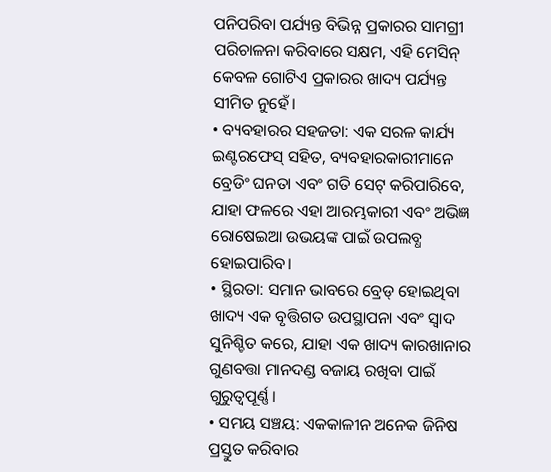ପନିପରିବା ପର୍ଯ୍ୟନ୍ତ ବିଭିନ୍ନ ପ୍ରକାରର ସାମଗ୍ରୀ ପରିଚାଳନା କରିବାରେ ସକ୍ଷମ, ଏହି ମେସିନ୍ କେବଳ ଗୋଟିଏ ପ୍ରକାରର ଖାଦ୍ୟ ପର୍ଯ୍ୟନ୍ତ ସୀମିତ ନୁହେଁ।
• ବ୍ୟବହାରର ସହଜତା: ଏକ ସରଳ କାର୍ଯ୍ୟ ଇଣ୍ଟରଫେସ୍ ସହିତ, ବ୍ୟବହାରକାରୀମାନେ ବ୍ରେଡିଂ ଘନତା ଏବଂ ଗତି ସେଟ୍ କରିପାରିବେ, ଯାହା ଫଳରେ ଏହା ଆରମ୍ଭକାରୀ ଏବଂ ଅଭିଜ୍ଞ ରୋଷେଇଆ ଉଭୟଙ୍କ ପାଇଁ ଉପଲବ୍ଧ ହୋଇପାରିବ।
• ସ୍ଥିରତା: ସମାନ ଭାବରେ ବ୍ରେଡ୍ ହୋଇଥିବା ଖାଦ୍ୟ ଏକ ବୃତ୍ତିଗତ ଉପସ୍ଥାପନା ଏବଂ ସ୍ୱାଦ ସୁନିଶ୍ଚିତ କରେ, ଯାହା ଏକ ଖାଦ୍ୟ କାରଖାନାର ଗୁଣବତ୍ତା ମାନଦଣ୍ଡ ବଜାୟ ରଖିବା ପାଇଁ ଗୁରୁତ୍ୱପୂର୍ଣ୍ଣ।
• ସମୟ ସଞ୍ଚୟ: ଏକକାଳୀନ ଅନେକ ଜିନିଷ ପ୍ରସ୍ତୁତ କରିବାର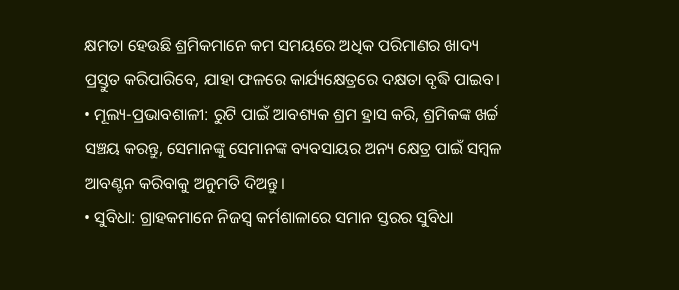କ୍ଷମତା ହେଉଛି ଶ୍ରମିକମାନେ କମ ସମୟରେ ଅଧିକ ପରିମାଣର ଖାଦ୍ୟ ପ୍ରସ୍ତୁତ କରିପାରିବେ, ଯାହା ଫଳରେ କାର୍ଯ୍ୟକ୍ଷେତ୍ରରେ ଦକ୍ଷତା ବୃଦ୍ଧି ପାଇବ।
• ମୂଲ୍ୟ-ପ୍ରଭାବଶାଳୀ: ରୁଟି ପାଇଁ ଆବଶ୍ୟକ ଶ୍ରମ ହ୍ରାସ କରି, ଶ୍ରମିକଙ୍କ ଖର୍ଚ୍ଚ ସଞ୍ଚୟ କରନ୍ତୁ, ସେମାନଙ୍କୁ ସେମାନଙ୍କ ବ୍ୟବସାୟର ଅନ୍ୟ କ୍ଷେତ୍ର ପାଇଁ ସମ୍ବଳ ଆବଣ୍ଟନ କରିବାକୁ ଅନୁମତି ଦିଅନ୍ତୁ।
• ସୁବିଧା: ଗ୍ରାହକମାନେ ନିଜସ୍ୱ କର୍ମଶାଳାରେ ସମାନ ସ୍ତରର ସୁବିଧା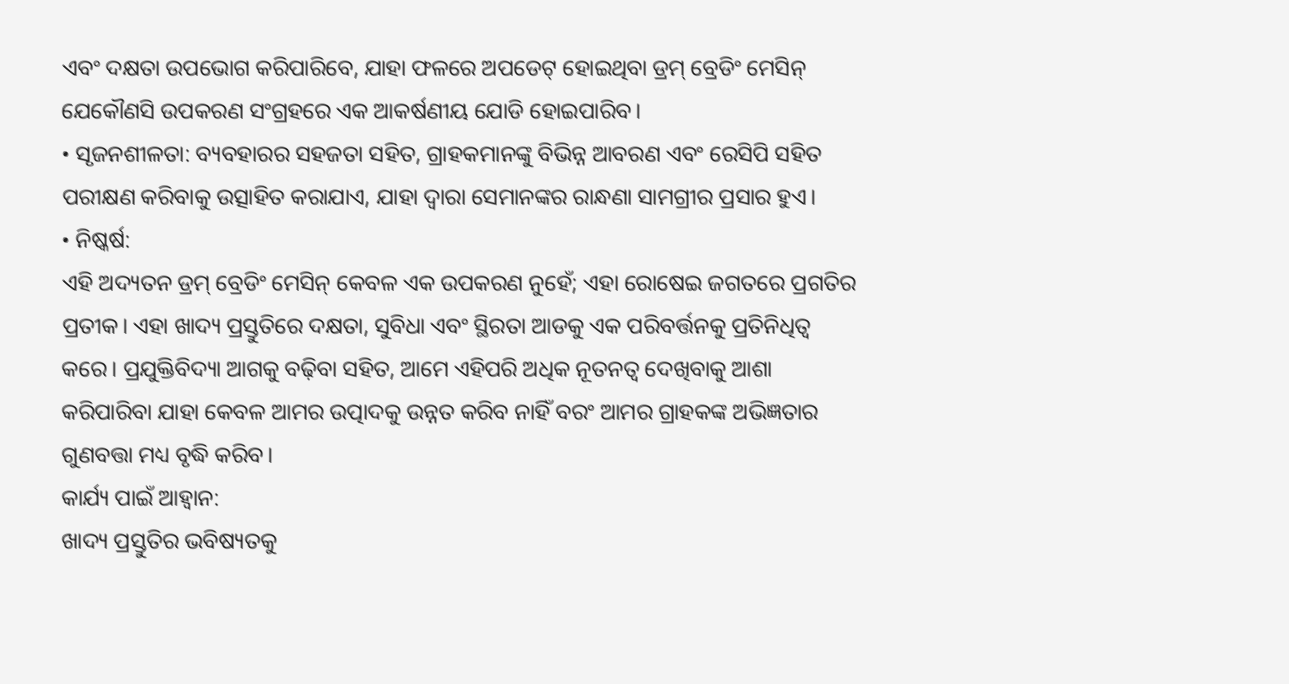ଏବଂ ଦକ୍ଷତା ଉପଭୋଗ କରିପାରିବେ, ଯାହା ଫଳରେ ଅପଡେଟ୍ ହୋଇଥିବା ଡ୍ରମ୍ ବ୍ରେଡିଂ ମେସିନ୍ ଯେକୌଣସି ଉପକରଣ ସଂଗ୍ରହରେ ଏକ ଆକର୍ଷଣୀୟ ଯୋଡି ହୋଇପାରିବ।
• ସୃଜନଶୀଳତା: ବ୍ୟବହାରର ସହଜତା ସହିତ, ଗ୍ରାହକମାନଙ୍କୁ ବିଭିନ୍ନ ଆବରଣ ଏବଂ ରେସିପି ସହିତ ପରୀକ୍ଷଣ କରିବାକୁ ଉତ୍ସାହିତ କରାଯାଏ, ଯାହା ଦ୍ଵାରା ସେମାନଙ୍କର ରାନ୍ଧଣା ସାମଗ୍ରୀର ପ୍ରସାର ହୁଏ।
• ନିଷ୍କର୍ଷ:
ଏହି ଅଦ୍ୟତନ ଡ୍ରମ୍ ବ୍ରେଡିଂ ମେସିନ୍ କେବଳ ଏକ ଉପକରଣ ନୁହେଁ; ଏହା ରୋଷେଇ ଜଗତରେ ପ୍ରଗତିର ପ୍ରତୀକ। ଏହା ଖାଦ୍ୟ ପ୍ରସ୍ତୁତିରେ ଦକ୍ଷତା, ସୁବିଧା ଏବଂ ସ୍ଥିରତା ଆଡକୁ ଏକ ପରିବର୍ତ୍ତନକୁ ପ୍ରତିନିଧିତ୍ୱ କରେ। ପ୍ରଯୁକ୍ତିବିଦ୍ୟା ଆଗକୁ ବଢ଼ିବା ସହିତ, ଆମେ ଏହିପରି ଅଧିକ ନୂତନତ୍ୱ ଦେଖିବାକୁ ଆଶା କରିପାରିବା ଯାହା କେବଳ ଆମର ଉତ୍ପାଦକୁ ଉନ୍ନତ କରିବ ନାହିଁ ବରଂ ଆମର ଗ୍ରାହକଙ୍କ ଅଭିଜ୍ଞତାର ଗୁଣବତ୍ତା ମଧ୍ୟ ବୃଦ୍ଧି କରିବ।
କାର୍ଯ୍ୟ ପାଇଁ ଆହ୍ୱାନ:
ଖାଦ୍ୟ ପ୍ରସ୍ତୁତିର ଭବିଷ୍ୟତକୁ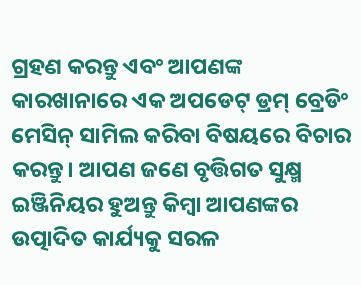ଗ୍ରହଣ କରନ୍ତୁ ଏବଂ ଆପଣଙ୍କ କାରଖାନାରେ ଏକ ଅପଡେଟ୍ ଡ୍ରମ୍ ବ୍ରେଡିଂ ମେସିନ୍ ସାମିଲ କରିବା ବିଷୟରେ ବିଚାର କରନ୍ତୁ। ଆପଣ ଜଣେ ବୃତ୍ତିଗତ ସୁକ୍ଷ୍ମ ଇଞ୍ଜିନିୟର ହୁଅନ୍ତୁ କିମ୍ବା ଆପଣଙ୍କର ଉତ୍ପାଦିତ କାର୍ଯ୍ୟକୁ ସରଳ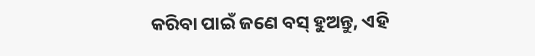କରିବା ପାଇଁ ଜଣେ ବସ୍ ହୁଅନ୍ତୁ, ଏହି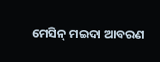ମେସିନ୍ ମଇଦା ଆବରଣ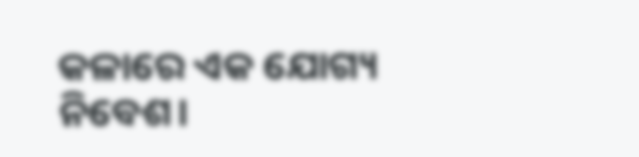କଳାରେ ଏକ ଯୋଗ୍ୟ ନିବେଶ।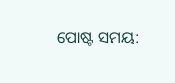ପୋଷ୍ଟ ସମୟ: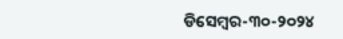ଡିସେମ୍ବର-୩୦-୨୦୨୪